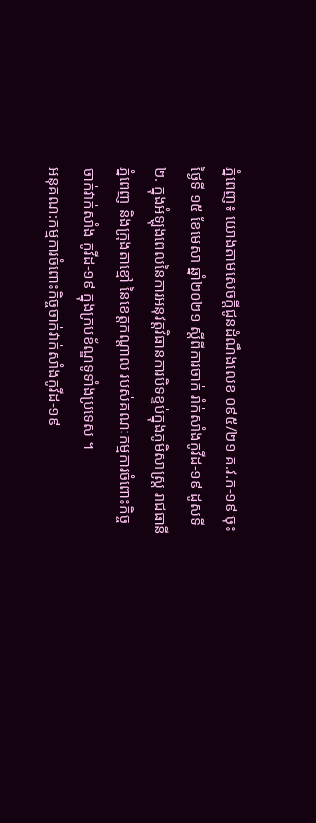ភ្នំពេញ៖ យោងតាមសេចក្តីជូនដំណឹងលេខ ០៩៥/២១ គ.វ.ក-១៩ ចុះថ្ងៃទី ១៥ ខែមេសា ឆ្នាំ២០២១ ស្តីពីការចាក់ រាំក់សាំងកូវីដ-១៩ ដូសទី២. ក្នុងអំឡុងពេលនៃការអនុវត្តវិធានការបិទខ្ទប់ក្នុងភូមិសាស្ត្រ រាជធានីភ្នំពេញ និងក្រុងតាខ្មៅ នៃខេត្តកណ្តាល របស់គណៈកម្មការចំពោះកិច្ចចាក់វាក់សាំង កូវីដ-១៩ ក្នុងក្របខ័ណ្ឌទូទាំងប្រទេស ។
អនុគណ:កម្មការចំពោះកិច្ចចាក់វាក់សាំងកូវីដ-១៩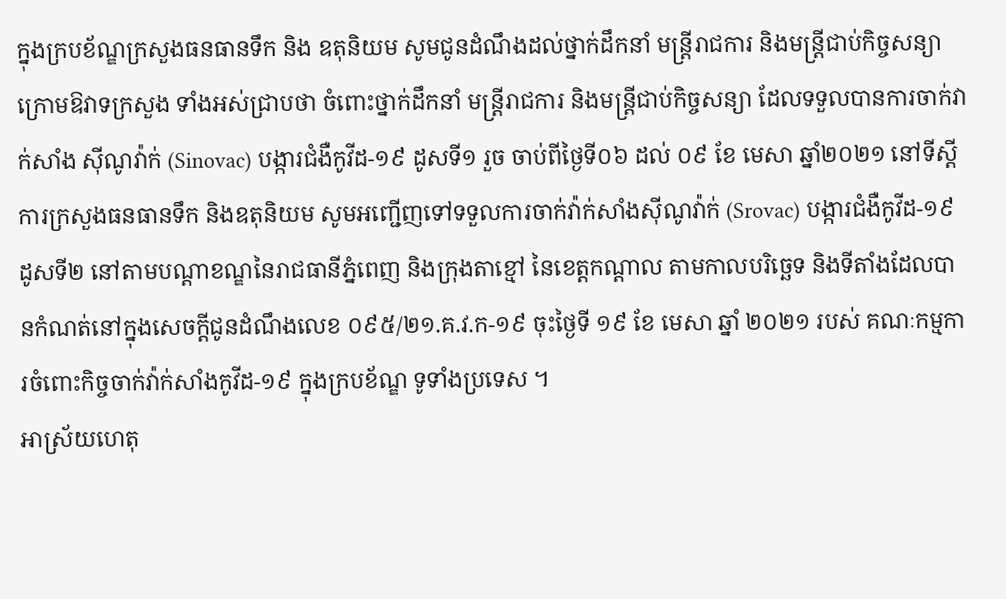ក្នុងក្របខ័ណ្ឌក្រសួងធនធានទឹក និង ឧតុនិយម សូមជូនដំណឹងដល់ថ្នាក់ដឹកនាំ មន្ត្រីរាជការ និងមន្ត្រីជាប់កិច្ចសន្យាក្រោមឱវាទក្រសួង ទាំងអស់ជ្រាបថា ចំពោះថ្នាក់ដឹកនាំ មន្ត្រីរាជការ និងមន្ត្រីជាប់កិច្ចសន្យា ដែលទទួលបានការចាក់វាក់សាំង ស៊ីណូវ៉ាក់ (Sinovac) បង្ការជំងឺកូវីដ-១៩ ដូសទី១ រួច ចាប់ពីថ្ងៃទី០៦ ដល់ ០៩ ខែ មេសា ឆ្នាំ២០២១ នៅទីស្តីការក្រសួងធនធានទឹក និងឧតុនិយម សូមអញ្ជើញទៅទទួលការចាក់វ៉ាក់សាំងស៊ីណូវ៉ាក់ (Srovac) បង្ការជំងឺកូវីដ-១៩ ដូសទី២ នៅតាមបណ្ដាខណ្ឌនៃរាជធានីភ្នំពេញ និងក្រុងតាខ្មៅ នៃខេត្តកណ្តាល តាមកាលបរិច្ឆេទ និងទីតាំងដែលបានកំណត់នៅក្នុងសេចក្ដីជូនដំណឹងលេខ ០៩៥/២១.គ.វ.ក-១៩ ចុះថ្ងៃទី ១៩ ខែ មេសា ឆ្នាំ ២០២១ របស់ គណៈកម្មការចំពោះកិច្ចចាក់វ៉ាក់សាំងកូវីដ-១៩ ក្នុងក្របខ័ណ្ឌ ទូទាំងប្រទេស ។
អាស្រ័យហេតុ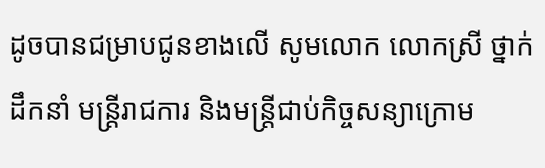ដូចបានជម្រាបជូនខាងលើ សូមលោក លោកស្រី ថ្នាក់ដឹកនាំ មន្ត្រីរាជការ និងមន្ត្រីជាប់កិច្ចសន្យាក្រោម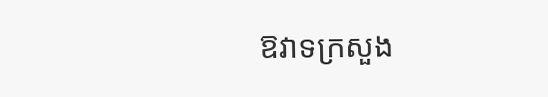ឱវាទក្រសួង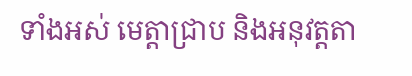ទាំងអស់ មេត្តាជ្រាប និងអនុវត្តតា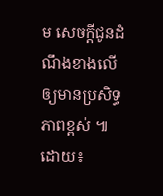ម សេចក្តីជូនដំណឹងខាងលើ ឲ្យមានប្រសិទ្ធភាពខ្ពស់ ៕
ដោយ៖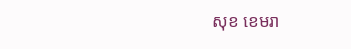សុខ ខេមរា